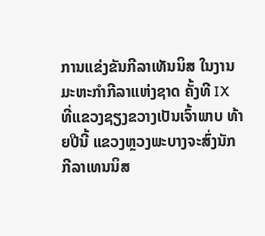ການແຂ່ງຂັນກີລາເທັນນິສ ໃນງານມະຫະກຳກີລາແຫ່ງຊາດ ຄັ້ງທີ IX ທີ່ແຂວງຊຽງຂວາງເປັນເຈົ້າພາບ ທ້າຍປີນີ້ ແຂວງຫຼວງພະບາງຈະສົ່ງນັກກີລາເທນນິສ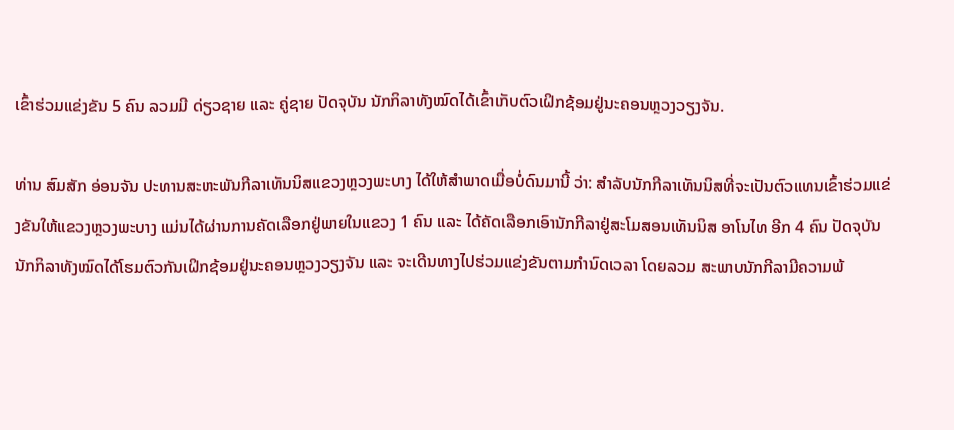ເຂົ້າຮ່ວມແຂ່ງຂັນ 5 ຄົນ ລວມມີ ດ່ຽວຊາຍ ແລະ ຄູ່ຊາຍ ປັດຈຸບັນ ນັກກິລາທັງໝົດໄດ້ເຂົ້າເກັບຕົວເຝິກຊ້ອມຢູ່ນະຄອນຫຼວງວຽງຈັນ.

ທ່ານ ສົມສັກ ອ່ອນຈັນ ປະທານສະຫະພັນກີລາເທັນນິສແຂວງຫຼວງພະບາງ ໄດ້ໃຫ້ສຳພາດເມື່ອບໍ່ດົນມານີ້ ວ່າ: ສຳລັບນັກກີລາເທັນນິສທີ່ຈະເປັນຕົວແທນເຂົ້າຮ່ວມແຂ່ງຂັນໃຫ້ແຂວງຫຼວງພະບາງ ແມ່ນໄດ້ຜ່ານການຄັດເລືອກຢູ່ພາຍໃນແຂວງ 1 ຄົນ ແລະ ໄດ້ຄັດເລືອກເອົານັກກີລາຢູ່ສະໂມສອນເທັນນິສ ອາໂນໄທ ອີກ 4 ຄົນ ປັດຈຸບັນ ນັກກິລາທັງໝົດໄດ້ໂຮມຕົວກັນເຝິກຊ້ອມຢູ່ນະຄອນຫຼວງວຽງຈັນ ແລະ ຈະເດີນທາງໄປຮ່ວມແຂ່ງຂັນຕາມກຳນົດເວລາ ໂດຍລວມ ສະພາບນັກກີລາມີຄວາມພ້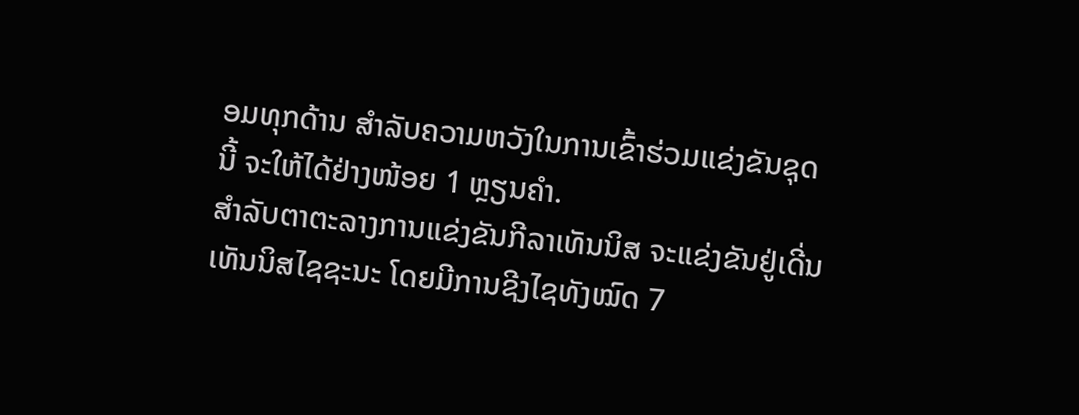ອມທຸກດ້ານ ສໍາລັບຄວາມຫວັງໃນການເຂົ້າຮ່ວມແຂ່ງຂັນຊຸດນີ້ ຈະໃຫ້ໄດ້ຢ່າງໜ້ອຍ 1 ຫຼຽນຄຳ.
ສຳລັບຕາຕະລາງການແຂ່ງຂັນກີລາເທັນນິສ ຈະແຂ່ງຂັນຢູ່ເດີ່ນເທັນນິສໄຊຊະນະ ໂດຍມີການຊີງໄຊທັງໝົດ 7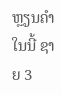ຫຼຽນຄຳ ໃນນີ້ ຊາຍ 3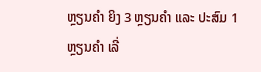ຫຼຽນຄຳ ຍິງ 3 ຫຼຽນຄຳ ແລະ ປະສົມ 1 ຫຼຽນຄຳ ເລີ່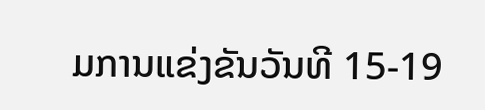ມການແຂ່ງຂັນວັນທີ 15-19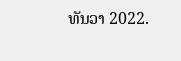ທັນວາ 2022.